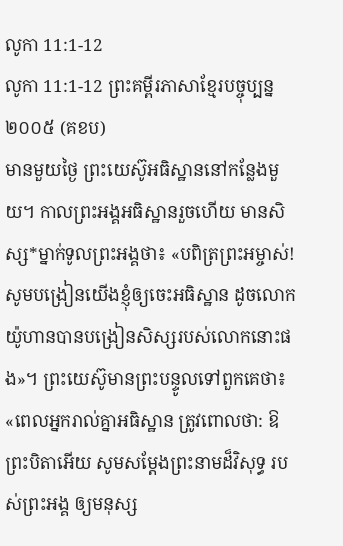លូកា 11:1-12
លូកា 11:1-12 ព្រះគម្ពីរភាសាខ្មែរបច្ចុប្បន្ន ២០០៥ (គខប)
មានមួយថ្ងៃ ព្រះយេស៊ូអធិស្ឋាននៅកន្លែងមួយ។ កាលព្រះអង្គអធិស្ឋានរួចហើយ មានសិស្ស*ម្នាក់ទូលព្រះអង្គថា៖ «បពិត្រព្រះអម្ចាស់! សូមបង្រៀនយើងខ្ញុំឲ្យចេះអធិស្ឋាន ដូចលោកយ៉ូហានបានបង្រៀនសិស្សរបស់លោកនោះផង»។ ព្រះយេស៊ូមានព្រះបន្ទូលទៅពួកគេថា៖ «ពេលអ្នករាល់គ្នាអធិស្ឋាន ត្រូវពោលថា: ឱព្រះបិតាអើយ សូមសម្តែងព្រះនាមដ៏វិសុទ្ធ របស់ព្រះអង្គ ឲ្យមនុស្ស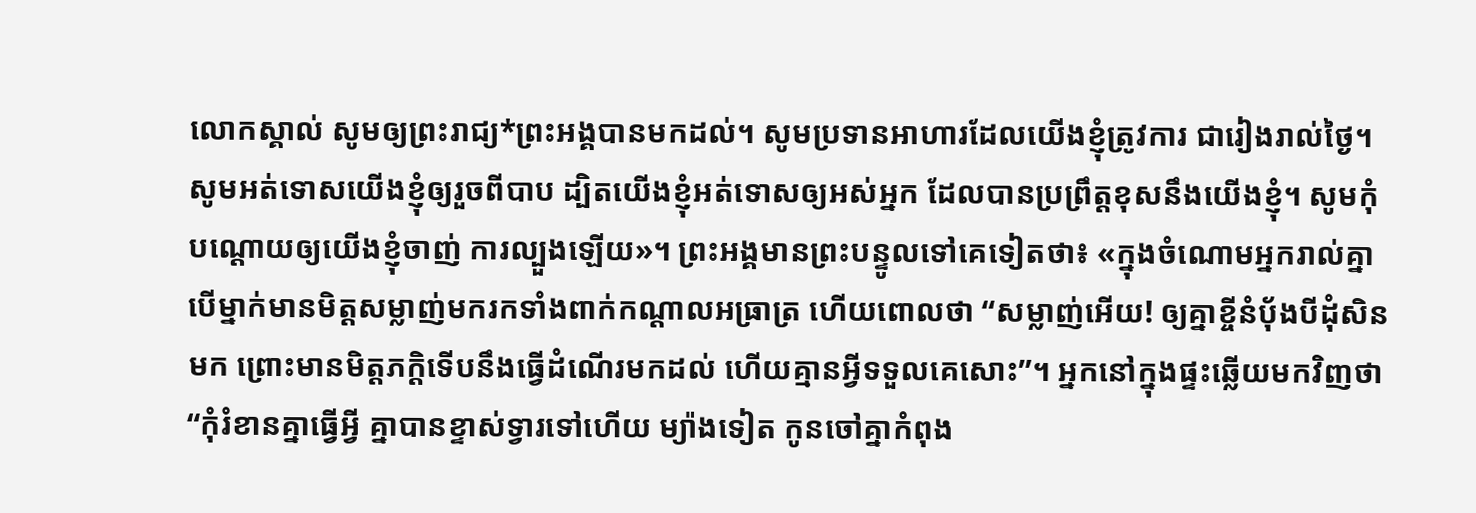លោកស្គាល់ សូមឲ្យព្រះរាជ្យ*ព្រះអង្គបានមកដល់។ សូមប្រទានអាហារដែលយើងខ្ញុំត្រូវការ ជារៀងរាល់ថ្ងៃ។ សូមអត់ទោសយើងខ្ញុំឲ្យរួចពីបាប ដ្បិតយើងខ្ញុំអត់ទោសឲ្យអស់អ្នក ដែលបានប្រព្រឹត្តខុសនឹងយើងខ្ញុំ។ សូមកុំបណ្ដោយឲ្យយើងខ្ញុំចាញ់ ការល្បួងឡើយ»។ ព្រះអង្គមានព្រះបន្ទូលទៅគេទៀតថា៖ «ក្នុងចំណោមអ្នករាល់គ្នា បើម្នាក់មានមិត្តសម្លាញ់មករកទាំងពាក់កណ្ដាលអធ្រាត្រ ហើយពោលថា “សម្លាញ់អើយ! ឲ្យគ្នាខ្ចីនំប៉័ងបីដុំសិនមក ព្រោះមានមិត្តភក្ដិទើបនឹងធ្វើដំណើរមកដល់ ហើយគ្មានអ្វីទទួលគេសោះ”។ អ្នកនៅក្នុងផ្ទះឆ្លើយមកវិញថា “កុំរំខានគ្នាធ្វើអ្វី គ្នាបានខ្ទាស់ទ្វារទៅហើយ ម្យ៉ាងទៀត កូនចៅគ្នាកំពុង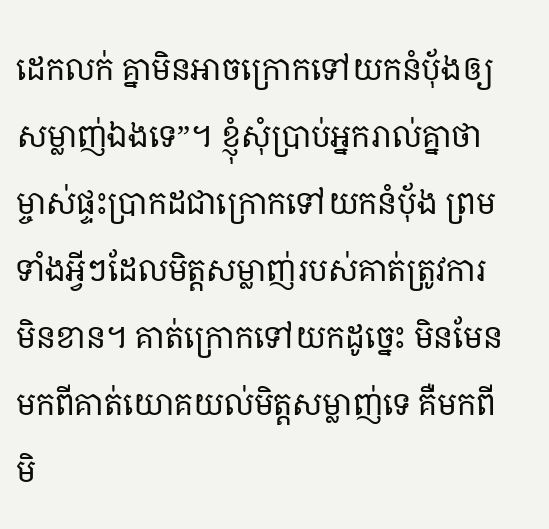ដេកលក់ គ្នាមិនអាចក្រោកទៅយកនំប៉័ងឲ្យសម្លាញ់ឯងទេ”។ ខ្ញុំសុំប្រាប់អ្នករាល់គ្នាថា ម្ចាស់ផ្ទះប្រាកដជាក្រោកទៅយកនំប៉័ង ព្រមទាំងអ្វីៗដែលមិត្តសម្លាញ់របស់គាត់ត្រូវការមិនខាន។ គាត់ក្រោកទៅយកដូច្នេះ មិនមែនមកពីគាត់យោគយល់មិត្តសម្លាញ់ទេ គឺមកពីមិ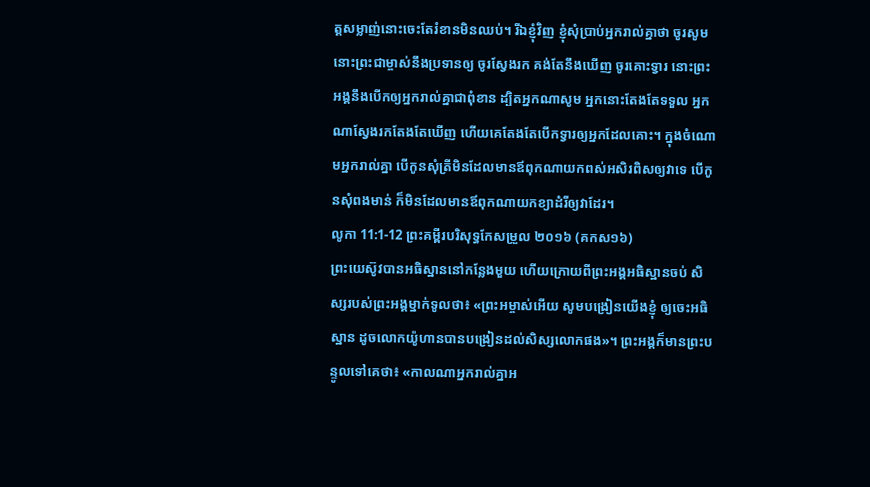ត្តសម្លាញ់នោះចេះតែរំខានមិនឈប់។ រីឯខ្ញុំវិញ ខ្ញុំសុំប្រាប់អ្នករាល់គ្នាថា ចូរសូម នោះព្រះជាម្ចាស់នឹងប្រទានឲ្យ ចូរស្វែងរក គង់តែនឹងឃើញ ចូរគោះទ្វារ នោះព្រះអង្គនឹងបើកឲ្យអ្នករាល់គ្នាជាពុំខាន ដ្បិតអ្នកណាសូម អ្នកនោះតែងតែទទួល អ្នកណាស្វែងរកតែងតែឃើញ ហើយគេតែងតែបើកទ្វារឲ្យអ្នកដែលគោះ។ ក្នុងចំណោមអ្នករាល់គ្នា បើកូនសុំត្រីមិនដែលមានឪពុកណាយកពស់អសិរពិសឲ្យវាទេ បើកូនសុំពងមាន់ ក៏មិនដែលមានឪពុកណាយកខ្យាដំរីឲ្យវាដែរ។
លូកា 11:1-12 ព្រះគម្ពីរបរិសុទ្ធកែសម្រួល ២០១៦ (គកស១៦)
ព្រះយេស៊ូវបានអធិស្ឋាននៅកន្លែងមួយ ហើយក្រោយពីព្រះអង្គអធិស្ឋានចប់ សិស្សរបស់ព្រះអង្គម្នាក់ទូលថា៖ «ព្រះអម្ចាស់អើយ សូមបង្រៀនយើងខ្ញុំ ឲ្យចេះអធិស្ឋាន ដូចលោកយ៉ូហានបានបង្រៀនដល់សិស្សលោកផង»។ ព្រះអង្គក៏មានព្រះបន្ទូលទៅគេថា៖ «កាលណាអ្នករាល់គ្នាអ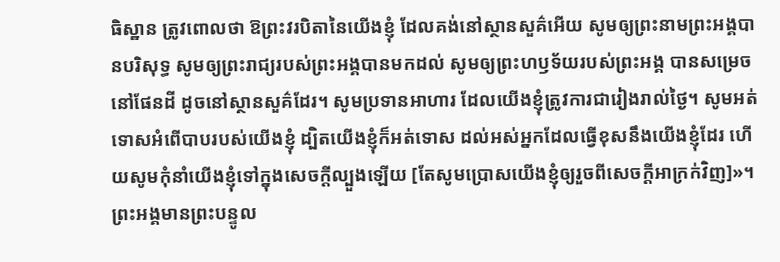ធិស្ឋាន ត្រូវពោលថា ឱព្រះវរបិតានៃយើងខ្ញុំ ដែលគង់នៅស្ថានសួគ៌អើយ សូមឲ្យព្រះនាមព្រះអង្គបានបរិសុទ្ធ សូមឲ្យព្រះរាជ្យរបស់ព្រះអង្គបានមកដល់ សូមឲ្យព្រះហឫទ័យរបស់ព្រះអង្គ បានសម្រេចនៅផែនដី ដូចនៅស្ថានសួគ៌ដែរ។ សូមប្រទានអាហារ ដែលយើងខ្ញុំត្រូវការជារៀងរាល់ថ្ងៃ។ សូមអត់ទោសអំពើបាបរបស់យើងខ្ញុំ ដ្បិតយើងខ្ញុំក៏អត់ទោស ដល់អស់អ្នកដែលធ្វើខុសនឹងយើងខ្ញុំដែរ ហើយសូមកុំនាំយើងខ្ញុំទៅក្នុងសេចក្តីល្បួងឡើយ [តែសូមប្រោសយើងខ្ញុំឲ្យរួចពីសេចក្តីអាក្រក់វិញ]»។ ព្រះអង្គមានព្រះបន្ទូល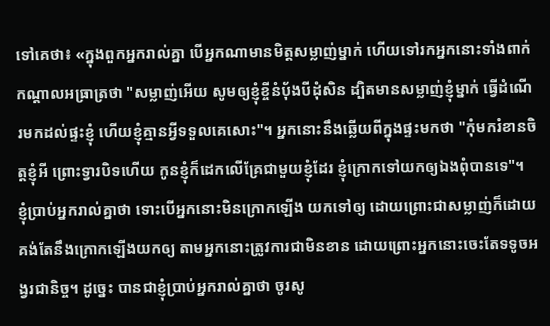ទៅគេថា៖ «ក្នុងពួកអ្នករាល់គ្នា បើអ្នកណាមានមិត្តសម្លាញ់ម្នាក់ ហើយទៅរកអ្នកនោះទាំងពាក់កណ្តាលអធ្រាត្រថា "សម្លាញ់អើយ សូមឲ្យខ្ញុំខ្ចីនំបុ័ងបីដុំសិន ដ្បិតមានសម្លាញ់ខ្ញុំម្នាក់ ធ្វើដំណើរមកដល់ផ្ទះខ្ញុំ ហើយខ្ញុំគ្មានអ្វីទទួលគេសោះ"។ អ្នកនោះនឹងឆ្លើយពីក្នុងផ្ទះមកថា "កុំមករំខានចិត្តខ្ញុំអី ព្រោះទ្វារបិទហើយ កូនខ្ញុំក៏ដេកលើគ្រែជាមួយខ្ញុំដែរ ខ្ញុំក្រោកទៅយកឲ្យឯងពុំបានទេ"។ ខ្ញុំប្រាប់អ្នករាល់គ្នាថា ទោះបើអ្នកនោះមិនក្រោកឡើង យកទៅឲ្យ ដោយព្រោះជាសម្លាញ់ក៏ដោយ គង់តែនឹងក្រោកឡើងយកឲ្យ តាមអ្នកនោះត្រូវការជាមិនខាន ដោយព្រោះអ្នកនោះចេះតែទទូចអង្វរជានិច្ច។ ដូច្នេះ បានជាខ្ញុំប្រាប់អ្នករាល់គ្នាថា ចូរសូ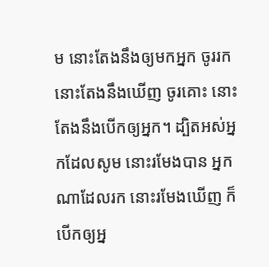ម នោះតែងនឹងឲ្យមកអ្នក ចូររក នោះតែងនឹងឃើញ ចូរគោះ នោះតែងនឹងបើកឲ្យអ្នក។ ដ្បិតអស់អ្នកដែលសូម នោះរមែងបាន អ្នកណាដែលរក នោះរមែងឃើញ ក៏បើកឲ្យអ្ន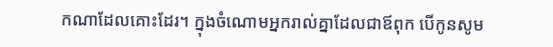កណាដែលគោះដែរ។ ក្នុងចំណោមអ្នករាល់គ្នាដែលជាឪពុក បើកូនសូម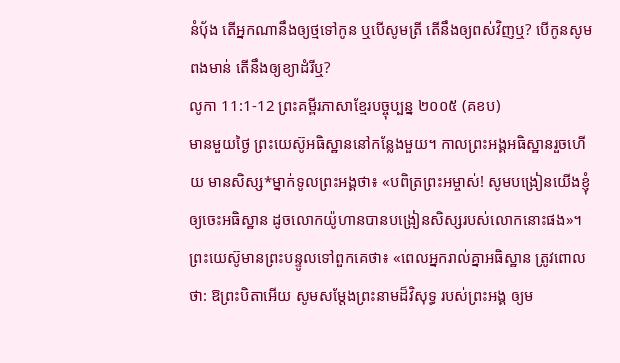នំបុ័ង តើអ្នកណានឹងឲ្យថ្មទៅកូន ឬបើសូមត្រី តើនឹងឲ្យពស់វិញឬ? បើកូនសូមពងមាន់ តើនឹងឲ្យខ្យាដំរីឬ?
លូកា 11:1-12 ព្រះគម្ពីរភាសាខ្មែរបច្ចុប្បន្ន ២០០៥ (គខប)
មានមួយថ្ងៃ ព្រះយេស៊ូអធិស្ឋាននៅកន្លែងមួយ។ កាលព្រះអង្គអធិស្ឋានរួចហើយ មានសិស្ស*ម្នាក់ទូលព្រះអង្គថា៖ «បពិត្រព្រះអម្ចាស់! សូមបង្រៀនយើងខ្ញុំឲ្យចេះអធិស្ឋាន ដូចលោកយ៉ូហានបានបង្រៀនសិស្សរបស់លោកនោះផង»។ ព្រះយេស៊ូមានព្រះបន្ទូលទៅពួកគេថា៖ «ពេលអ្នករាល់គ្នាអធិស្ឋាន ត្រូវពោលថា: ឱព្រះបិតាអើយ សូមសម្តែងព្រះនាមដ៏វិសុទ្ធ របស់ព្រះអង្គ ឲ្យម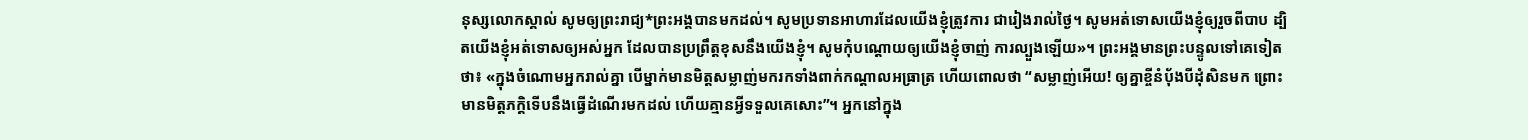នុស្សលោកស្គាល់ សូមឲ្យព្រះរាជ្យ*ព្រះអង្គបានមកដល់។ សូមប្រទានអាហារដែលយើងខ្ញុំត្រូវការ ជារៀងរាល់ថ្ងៃ។ សូមអត់ទោសយើងខ្ញុំឲ្យរួចពីបាប ដ្បិតយើងខ្ញុំអត់ទោសឲ្យអស់អ្នក ដែលបានប្រព្រឹត្តខុសនឹងយើងខ្ញុំ។ សូមកុំបណ្ដោយឲ្យយើងខ្ញុំចាញ់ ការល្បួងឡើយ»។ ព្រះអង្គមានព្រះបន្ទូលទៅគេទៀតថា៖ «ក្នុងចំណោមអ្នករាល់គ្នា បើម្នាក់មានមិត្តសម្លាញ់មករកទាំងពាក់កណ្ដាលអធ្រាត្រ ហើយពោលថា “សម្លាញ់អើយ! ឲ្យគ្នាខ្ចីនំប៉័ងបីដុំសិនមក ព្រោះមានមិត្តភក្ដិទើបនឹងធ្វើដំណើរមកដល់ ហើយគ្មានអ្វីទទួលគេសោះ”។ អ្នកនៅក្នុង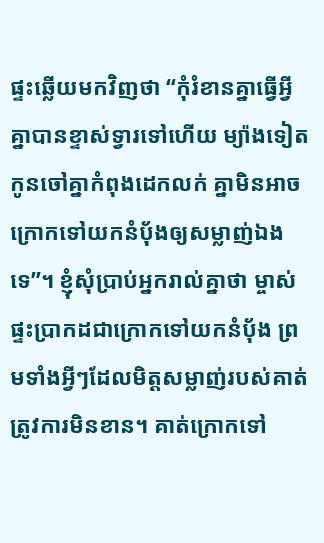ផ្ទះឆ្លើយមកវិញថា “កុំរំខានគ្នាធ្វើអ្វី គ្នាបានខ្ទាស់ទ្វារទៅហើយ ម្យ៉ាងទៀត កូនចៅគ្នាកំពុងដេកលក់ គ្នាមិនអាចក្រោកទៅយកនំប៉័ងឲ្យសម្លាញ់ឯងទេ”។ ខ្ញុំសុំប្រាប់អ្នករាល់គ្នាថា ម្ចាស់ផ្ទះប្រាកដជាក្រោកទៅយកនំប៉័ង ព្រមទាំងអ្វីៗដែលមិត្តសម្លាញ់របស់គាត់ត្រូវការមិនខាន។ គាត់ក្រោកទៅ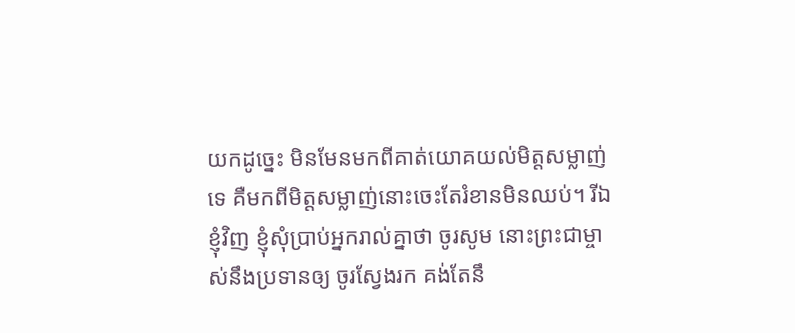យកដូច្នេះ មិនមែនមកពីគាត់យោគយល់មិត្តសម្លាញ់ទេ គឺមកពីមិត្តសម្លាញ់នោះចេះតែរំខានមិនឈប់។ រីឯខ្ញុំវិញ ខ្ញុំសុំប្រាប់អ្នករាល់គ្នាថា ចូរសូម នោះព្រះជាម្ចាស់នឹងប្រទានឲ្យ ចូរស្វែងរក គង់តែនឹ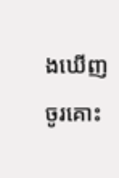ងឃើញ ចូរគោះ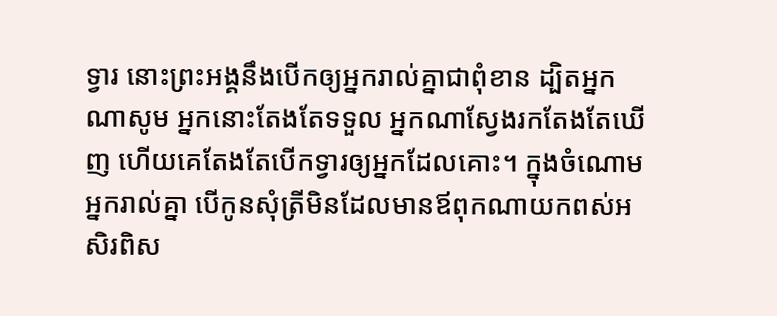ទ្វារ នោះព្រះអង្គនឹងបើកឲ្យអ្នករាល់គ្នាជាពុំខាន ដ្បិតអ្នកណាសូម អ្នកនោះតែងតែទទួល អ្នកណាស្វែងរកតែងតែឃើញ ហើយគេតែងតែបើកទ្វារឲ្យអ្នកដែលគោះ។ ក្នុងចំណោមអ្នករាល់គ្នា បើកូនសុំត្រីមិនដែលមានឪពុកណាយកពស់អសិរពិស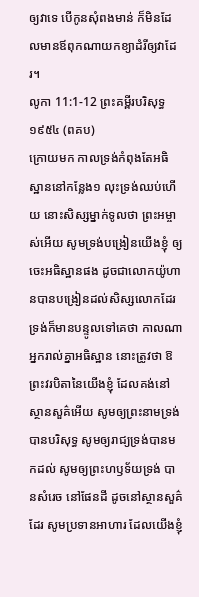ឲ្យវាទេ បើកូនសុំពងមាន់ ក៏មិនដែលមានឪពុកណាយកខ្យាដំរីឲ្យវាដែរ។
លូកា 11:1-12 ព្រះគម្ពីរបរិសុទ្ធ ១៩៥៤ (ពគប)
ក្រោយមក កាលទ្រង់កំពុងតែអធិស្ឋាននៅកន្លែង១ លុះទ្រង់ឈប់ហើយ នោះសិស្សម្នាក់ទូលថា ព្រះអម្ចាស់អើយ សូមទ្រង់បង្រៀនយើងខ្ញុំ ឲ្យចេះអធិស្ឋានផង ដូចជាលោកយ៉ូហានបានបង្រៀនដល់សិស្សលោកដែរ ទ្រង់ក៏មានបន្ទូលទៅគេថា កាលណាអ្នករាល់គ្នាអធិស្ឋាន នោះត្រូវថា ឱព្រះវរបិតានៃយើងខ្ញុំ ដែលគង់នៅស្ថានសួគ៌អើយ សូមឲ្យព្រះនាមទ្រង់បានបរិសុទ្ធ សូមឲ្យរាជ្យទ្រង់បានមកដល់ សូមឲ្យព្រះហឫទ័យទ្រង់ បានសំរេច នៅផែនដី ដូចនៅស្ថានសួគ៌ដែរ សូមប្រទានអាហារ ដែលយើងខ្ញុំ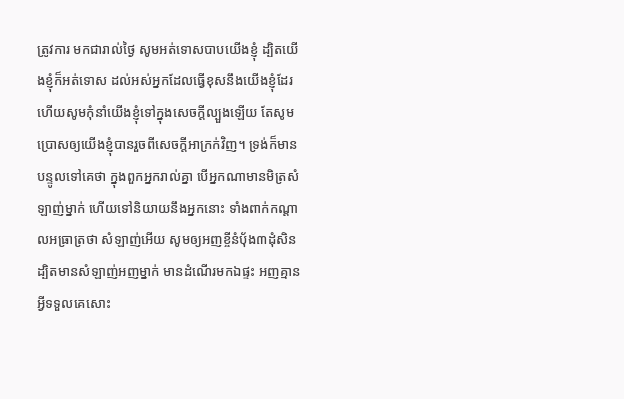ត្រូវការ មកជារាល់ថ្ងៃ សូមអត់ទោសបាបយើងខ្ញុំ ដ្បិតយើងខ្ញុំក៏អត់ទោស ដល់អស់អ្នកដែលធ្វើខុសនឹងយើងខ្ញុំដែរ ហើយសូមកុំនាំយើងខ្ញុំទៅក្នុងសេចក្ដីល្បួងឡើយ តែសូមប្រោសឲ្យយើងខ្ញុំបានរួចពីសេចក្ដីអាក្រក់វិញ។ ទ្រង់ក៏មានបន្ទូលទៅគេថា ក្នុងពួកអ្នករាល់គ្នា បើអ្នកណាមានមិត្រសំឡាញ់ម្នាក់ ហើយទៅនិយាយនឹងអ្នកនោះ ទាំងពាក់កណ្តាលអធ្រាត្រថា សំឡាញ់អើយ សូមឲ្យអញខ្ចីនំបុ័ង៣ដុំសិន ដ្បិតមានសំឡាញ់អញម្នាក់ មានដំណើរមកឯផ្ទះ អញគ្មានអ្វីទទួលគេសោះ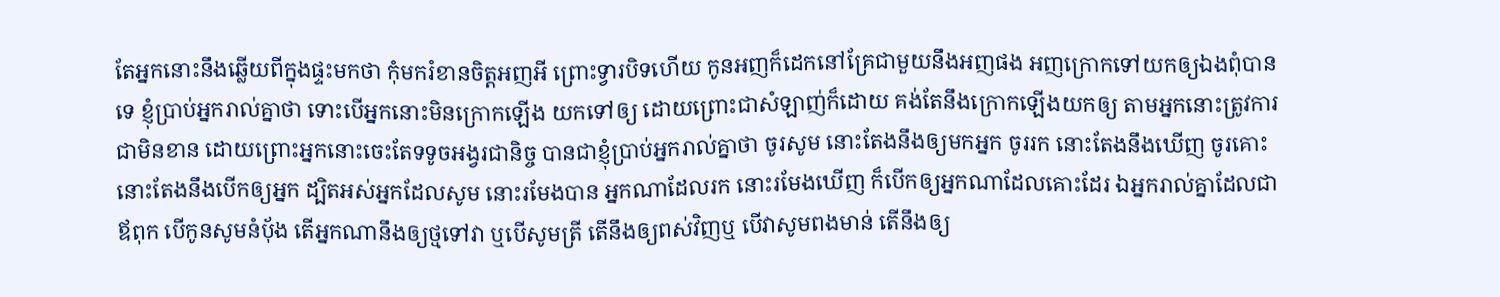តែអ្នកនោះនឹងឆ្លើយពីក្នុងផ្ទះមកថា កុំមករំខានចិត្តអញអី ព្រោះទ្វារបិទហើយ កូនអញក៏ដេកនៅគ្រែជាមួយនឹងអញផង អញក្រោកទៅយកឲ្យឯងពុំបានទេ ខ្ញុំប្រាប់អ្នករាល់គ្នាថា ទោះបើអ្នកនោះមិនក្រោកឡើង យកទៅឲ្យ ដោយព្រោះជាសំឡាញ់ក៏ដោយ គង់តែនឹងក្រោកឡើងយកឲ្យ តាមអ្នកនោះត្រូវការជាមិនខាន ដោយព្រោះអ្នកនោះចេះតែទទូចអង្វរជានិច្ច បានជាខ្ញុំប្រាប់អ្នករាល់គ្នាថា ចូរសូម នោះតែងនឹងឲ្យមកអ្នក ចូររក នោះតែងនឹងឃើញ ចូរគោះ នោះតែងនឹងបើកឲ្យអ្នក ដ្បិតអស់អ្នកដែលសូម នោះរមែងបាន អ្នកណាដែលរក នោះរមែងឃើញ ក៏បើកឲ្យអ្នកណាដែលគោះដែរ ឯអ្នករាល់គ្នាដែលជាឪពុក បើកូនសូមនំបុ័ង តើអ្នកណានឹងឲ្យថ្មទៅវា ឬបើសូមត្រី តើនឹងឲ្យពស់វិញឬ បើវាសូមពងមាន់ តើនឹងឲ្យ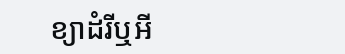ខ្យាដំរីឬអី